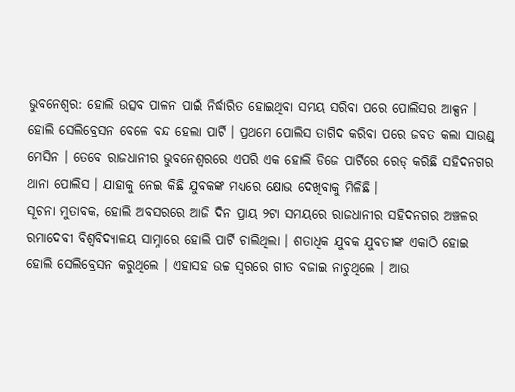ଭୁବନେଶ୍ବର: ହୋଲି ଉତ୍ସବ ପାଳନ ପାଇଁ ନିର୍ଦ୍ଧାରିତ ହୋଇଥିବା ସମୟ ସରିବା ପରେ ପୋଲିସର ଆକ୍ସନ । ହୋଲି ସେଲିବ୍ରେସନ ବେଳେ ବନ୍ଦ ହେଲା ପାର୍ଟି । ପ୍ରଥମେ ପୋଲିସ ତାଗିଦ କରିବା ପରେ ଜବତ କଲା ସାଉଣ୍ଡ୍ ମେସିନ । ତେବେ ରାଜଧାନୀର ଭୁବନେଶ୍ବରରେ ଏପରି ଏକ ହୋଲି ଡିଜେ ପାର୍ଟିରେ ରେଡ୍ କରିଛି ସହିଦନଗର ଥାନା ପୋଲିସ । ଯାହାକୁ ନେଇ କିଛି ଯୁବକଙ୍କ ମଧ୍ୟରେ କ୍ଷୋଭ ଦେଖିବାକୁ ମିଳିଛି ।
ସୂଚନା ମୁତାବକ, ହୋଲି ଅବସରରେ ଆଜି ଦିନ ପ୍ରାୟ ୨ଟା ସମୟରେ ରାଜଧାନୀର ସହିଦନଗର ଅଞ୍ଚଳର ରମାଦେବୀ ବିଶ୍ବବିଦ୍ୟାଳୟ ସାମ୍ନାରେ ହୋଲି ପାର୍ଟି ଚାଲିଥିଲା । ଶତାଧିକ ଯୁବକ ଯୁବତୀଙ୍କ ଏକାଠି ହୋଇ ହୋଲି ସେଲିବ୍ରେସନ କରୁଥିଲେ । ଏହାସହ ଉଚ୍ଚ ସ୍ବରରେ ଗୀତ ବଜାଇ ନାଚୁଥିଲେ । ଆଉ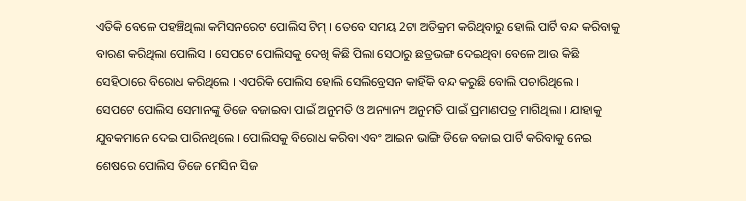ଏତିକି ବେଳେ ପହଞ୍ଚିଥିଲା କମିସନରେଟ ପୋଲିସ ଟିମ୍ । ତେବେ ସମୟ 2ଟା ଅତିକ୍ରମ କରିଥିବାରୁ ହୋଲି ପାର୍ଟି ବନ୍ଦ କରିବାକୁ ବାରଣ କରିଥିଲା ପୋଲିସ । ସେପଟେ ପୋଲିସକୁ ଦେଖି କିଛି ପିଲା ସେଠାରୁ ଛତ୍ରଭଙ୍ଗ ଦେଇଥିବା ବେଳେ ଆଉ କିଛି ସେହିଠାରେ ବିରୋଧ କରିଥିଲେ । ଏପରିକି ପୋଲିସ ହୋଲି ସେଲିବ୍ରେସନ କାହିଁକି ବନ୍ଦ କରୁଛି ବୋଲି ପଚାରିଥିଲେ । ସେପଟେ ପୋଲିସ ସେମାନଙ୍କୁ ଡିଜେ ବଜାଇବା ପାଇଁ ଅନୁମତି ଓ ଅନ୍ୟାନ୍ୟ ଅନୁମତି ପାଇଁ ପ୍ରମାଣପତ୍ର ମାଗିଥିଲା । ଯାହାକୁ ଯୁବକମାନେ ଦେଇ ପାରିନଥିଲେ । ପୋଲିସକୁ ବିରୋଧ କରିବା ଏବଂ ଆଇନ ଭାଙ୍ଗି ଡିଜେ ବଜାଇ ପାର୍ଟି କରିବାକୁ ନେଇ ଶେଷରେ ପୋଲିସ ଡିଜେ ମେସିନ ସିଜ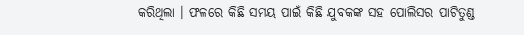କରିଥିଲା । ଫଳରେ କିଛି ସମୟ ପାଇଁ କିଛି ଯୁବକଙ୍କ ସହ ପୋଲିସର ପାଟିତୁଣ୍ଡ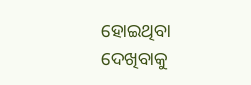ହୋଇଥିବା ଦେଖିବାକୁ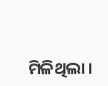ମିଳିଥିଲା ।